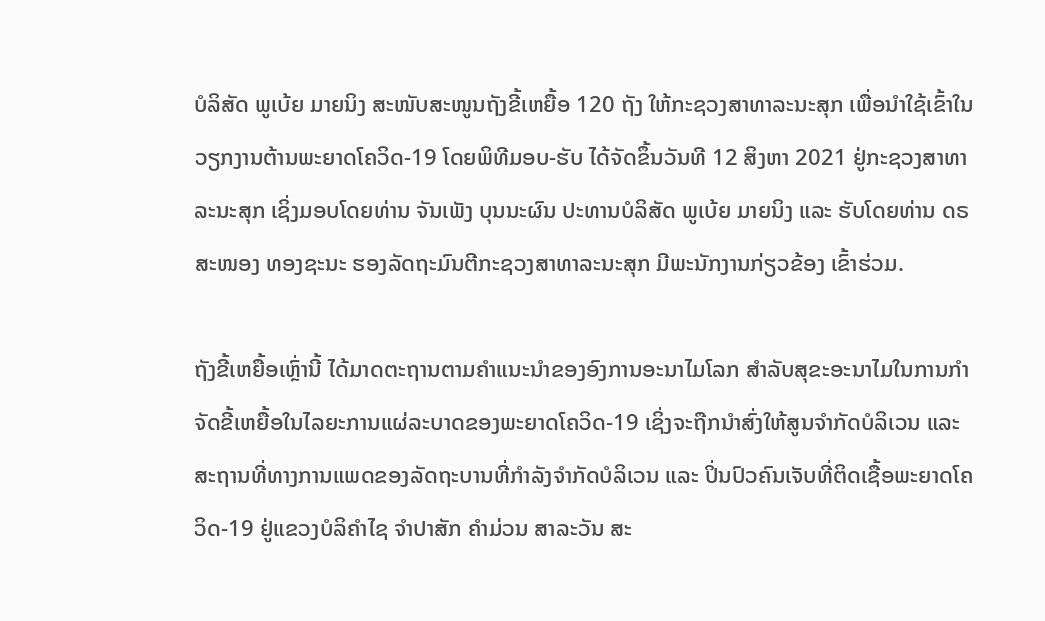ບໍລິສັດ ພູເບ້ຍ ມາຍນິງ ສະໜັບສະໜູນຖັງຂີ້ເຫຍື້ອ 120 ຖັງ ໃຫ້ກະຊວງສາທາລະນະສຸກ ເພື່ອນໍາໃຊ້ເຂົ້າໃນວຽກງານຕ້ານພະຍາດໂຄວິດ-19 ໂດຍພິທີມອບ-ຮັບ ໄດ້ຈັດຂຶ້ນວັນທີ 12 ສິງຫາ 2021 ຢູ່ກະຊວງສາທາລະນະສຸກ ເຊິ່ງມອບໂດຍທ່ານ ຈັນເພັງ ບຸນນະຜົນ ປະທານບໍລິສັດ ພູເບ້ຍ ມາຍນິງ ແລະ ຮັບໂດຍທ່ານ ດຣ ສະໜອງ ທອງຊະນະ ຮອງລັດຖະມົນຕີກະຊວງສາທາລະນະສຸກ ມີພະນັກງານກ່ຽວຂ້ອງ ເຂົ້າຮ່ວມ.

ຖັງຂີ້ເຫຍື້ອເຫຼົ່ານີ້ ໄດ້ມາດຕະຖານຕາມຄໍາແນະນໍາຂອງອົງການອະນາໄມໂລກ ສໍາລັບສຸຂະອະນາໄມໃນການກໍາຈັດຂີ້ເຫຍື້ອໃນໄລຍະການແຜ່ລະບາດຂອງພະຍາດໂຄວິດ-19 ເຊິ່ງຈະຖືກນໍາສົ່ງໃຫ້ສູນຈໍາກັດບໍລິເວນ ແລະ ສະຖານທີ່ທາງການແພດຂອງລັດຖະບານທີ່ກໍາລັງຈໍາກັດບໍລິເວນ ແລະ ປິ່ນປົວຄົນເຈັບທີ່ຕິດເຊື້ອພະຍາດໂຄວິດ-19 ຢູ່ແຂວງບໍລິຄໍາໄຊ ຈໍາປາສັກ ຄໍາມ່ວນ ສາລະວັນ ສະ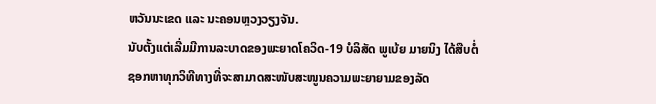ຫວັນນະເຂດ ແລະ ນະຄອນຫຼວງວຽງຈັນ.
ນັບຕັ້ງແຕ່ເລີ່ມມີການລະບາດຂອງພະຍາດໂຄວິດ-19 ບໍລິສັດ ພູເບ້ຍ ມາຍນິງ ໄດ້ສືບຕໍ່ຊອກຫາທຸກວິທີທາງທີ່ຈະສາມາດສະໜັບສະໜູນຄວາມພະຍາຍາມຂອງລັດ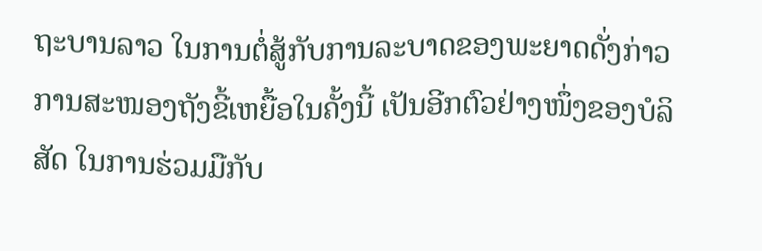ຖະບານລາວ ໃນການຕໍ່ສູ້ກັບການລະບາດຂອງພະຍາດດັ່ງກ່າວ ການສະໜອງຖັງຂີ້ເຫຍື້ອໃນຄັ້ງນີ້ ເປັນອີກຕົວຢ່າງໜຶ່ງຂອງບໍລິສັດ ໃນການຮ່ວມມືກັບ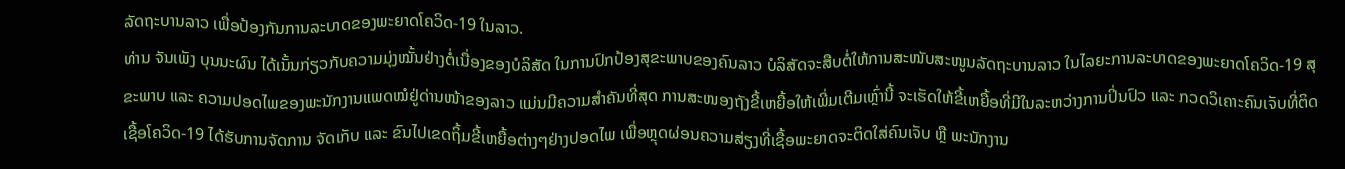ລັດຖະບານລາວ ເພື່ອປ້ອງກັນການລະບາດຂອງພະຍາດໂຄວິດ-19 ໃນລາວ.
ທ່ານ ຈັນເພັງ ບຸນນະຜົນ ໄດ້ເນັ້ນກ່ຽວກັບຄວາມມຸ່ງໝັ້ນຢ່າງຕໍ່ເນື່ອງຂອງບໍລິສັດ ໃນການປົກປ້ອງສຸຂະພາບຂອງຄົນລາວ ບໍລິສັດຈະສືບຕໍ່ໃຫ້ການສະໜັບສະໜູນລັດຖະບານລາວ ໃນໄລຍະການລະບາດຂອງພະຍາດໂຄວິດ-19 ສຸຂະພາບ ແລະ ຄວາມປອດໄພຂອງພະນັກງານແພດໝໍຢູ່ດ່ານໜ້າຂອງລາວ ແມ່ນມີຄວາມສໍາຄັນທີ່ສຸດ ການສະໜອງຖັງຂີ້ເຫຍື້ອໃຫ້ເພີ່ມເຕີມເຫຼົ່ານີ້ ຈະເຮັດໃຫ້ຂີ້ເຫຍື້ອທີ່ມີໃນລະຫວ່າງການປິ່ນປົວ ແລະ ກວດວິເຄາະຄົນເຈັບທີ່ຕິດເຊື້ອໂຄວິດ-19 ໄດ້ຮັບການຈັດການ ຈັດເກັບ ແລະ ຂົນໄປເຂດຖິ້ມຂີ້ເຫຍື້ອຕ່າງໆຢ່າງປອດໄພ ເພື່ອຫຼຸດຜ່ອນຄວາມສ່ຽງທີ່ເຊື້ອພະຍາດຈະຕິດໃສ່ຄົນເຈັບ ຫຼື ພະນັກງານ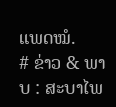ແພດໝໍ.
# ຂ່າວ & ພາບ : ສະບາໄພ